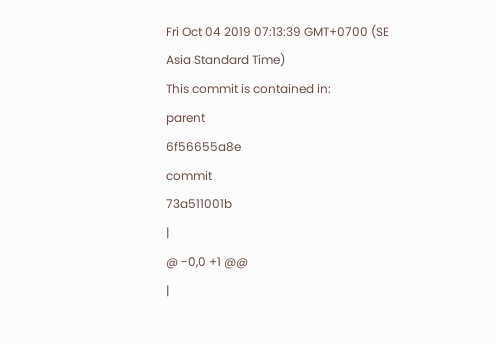Fri Oct 04 2019 07:13:39 GMT+0700 (SE Asia Standard Time)
This commit is contained in:
parent
6f56655a8e
commit
73a511001b
|
@ -0,0 +1 @@
|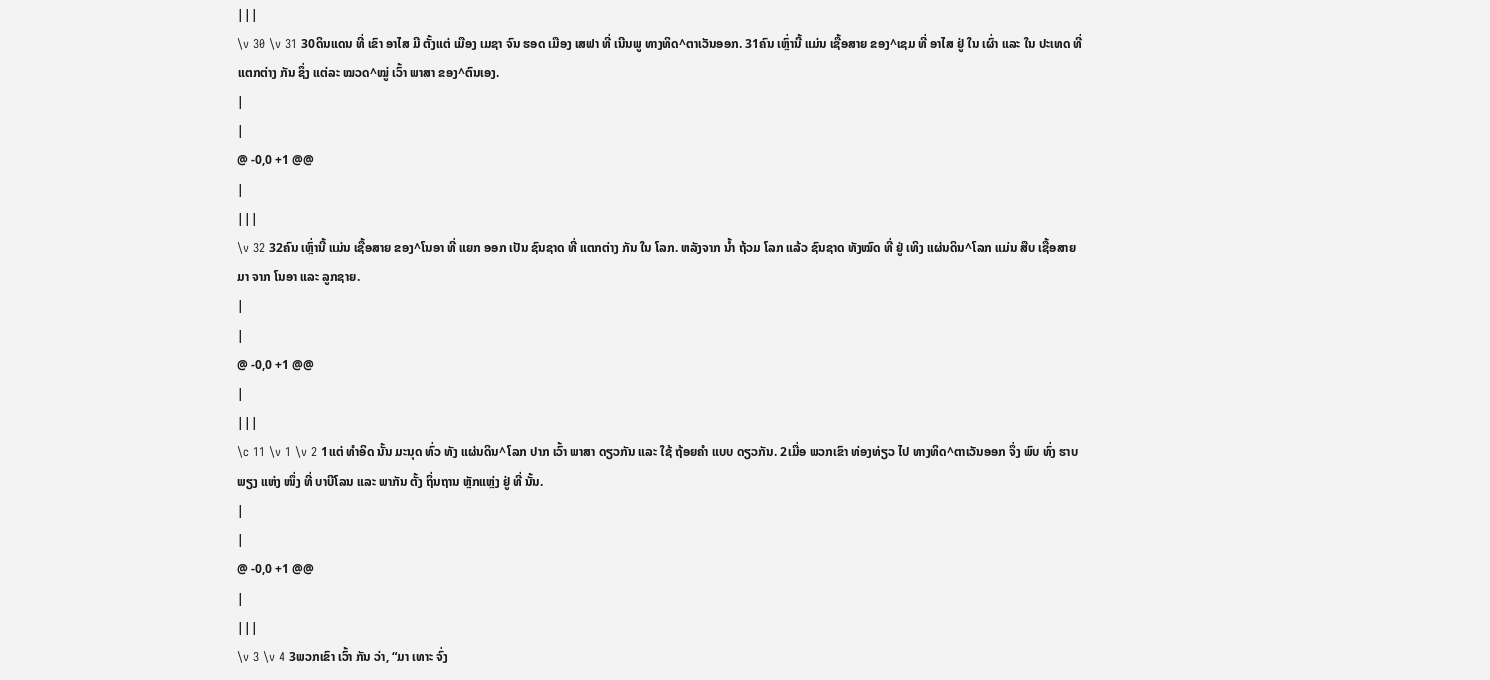|||
\v 30 \v 31 30ດິນແດນ ທີ່ ເຂົາ ອາໄສ ມີ ຕັ້ງແຕ່ ເມືອງ ເມຊາ ຈົນ ຮອດ ເມືອງ ເສຟາ ທີ່ ເນີນພູ ທາງທິດ^ຕາເວັນອອກ. 31ຄົນ ເຫຼົ່ານີ້ ແມ່ນ ເຊື້ອສາຍ ຂອງ^ເຊມ ທີ່ ອາໄສ ຢູ່ ໃນ ເຜົ່າ ແລະ ໃນ ປະເທດ ທີ່ ແຕກຕ່າງ ກັນ ຊຶ່ງ ແຕ່ລະ ໝວດ^ໝູ່ ເວົ້າ ພາສາ ຂອງ^ຕົນເອງ.
|
|
@ -0,0 +1 @@
|
|||
\v 32 32ຄົນ ເຫຼົ່ານີ້ ແມ່ນ ເຊື້ອສາຍ ຂອງ^ໂນອາ ທີ່ ແຍກ ອອກ ເປັນ ຊົນຊາດ ທີ່ ແຕກຕ່າງ ກັນ ໃນ ໂລກ. ຫລັງຈາກ ນໍ້າ ຖ້ວມ ໂລກ ແລ້ວ ຊົນຊາດ ທັງໝົດ ທີ່ ຢູ່ ເທິງ ແຜ່ນດິນ^ໂລກ ແມ່ນ ສືບ ເຊື້ອສາຍ ມາ ຈາກ ໂນອາ ແລະ ລູກຊາຍ.
|
|
@ -0,0 +1 @@
|
|||
\c 11 \v 1 \v 2 1ແຕ່ ທຳອິດ ນັ້ນ ມະນຸດ ທົ່ວ ທັງ ແຜ່ນດິນ^ໂລກ ປາກ ເວົ້າ ພາສາ ດຽວກັນ ແລະ ໃຊ້ ຖ້ອຍຄຳ ແບບ ດຽວກັນ. 2ເມື່ອ ພວກເຂົາ ທ່ອງທ່ຽວ ໄປ ທາງທິດ^ຕາເວັນອອກ ຈຶ່ງ ພົບ ທົ່ງ ຮາບພຽງ ແຫ່ງ ໜຶ່ງ ທີ່ ບາບີໂລນ ແລະ ພາກັນ ຕັ້ງ ຖິ່ນຖານ ຫຼັກແຫຼ່ງ ຢູ່ ທີ່ ນັ້ນ.
|
|
@ -0,0 +1 @@
|
|||
\v 3 \v 4 3ພວກເຂົາ ເວົ້າ ກັນ ວ່າ, “ມາ ເທາະ ຈົ່ງ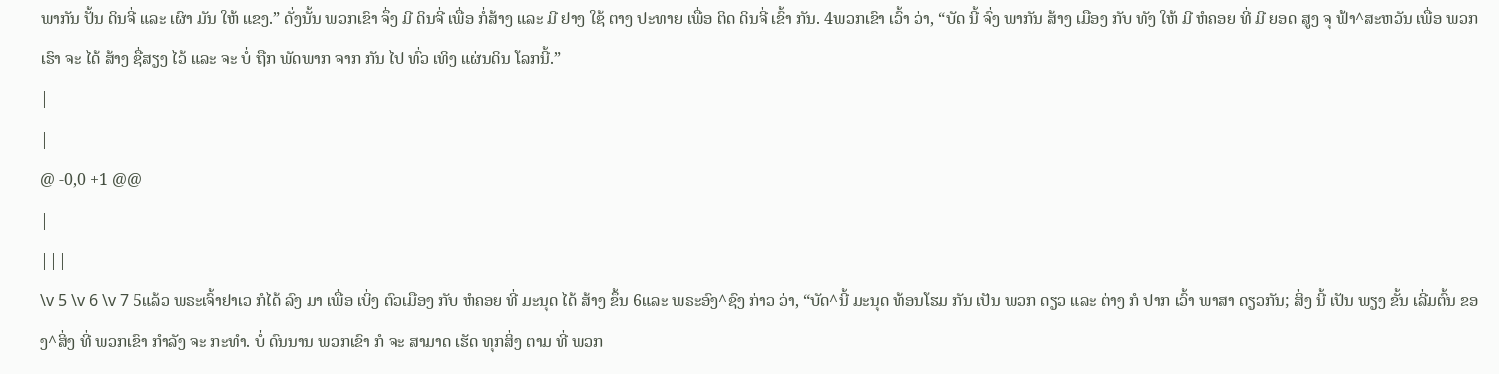ພາກັນ ປັ້ນ ດິນຈີ່ ແລະ ເຜົາ ມັນ ໃຫ້ ແຂງ.” ດັ່ງນັ້ນ ພວກເຂົາ ຈຶ່ງ ມີ ດິນຈີ່ ເພື່ອ ກໍ່ສ້າງ ແລະ ມີ ຢາງ ໃຊ້ ຕາງ ປະທາຍ ເພື່ອ ຕິດ ດິນຈີ່ ເຂົ້າ ກັນ. 4ພວກເຂົາ ເວົ້າ ວ່າ, “ບັດ ນີ້ ຈົ່ງ ພາກັນ ສ້າງ ເມືອງ ກັບ ທັງ ໃຫ້ ມີ ຫໍຄອຍ ທີ່ ມີ ຍອດ ສູງ ຈຸ ຟ້າ^ສະຫວັນ ເພື່ອ ພວກເຮົາ ຈະ ໄດ້ ສ້າງ ຊື່ສຽງ ໄວ້ ແລະ ຈະ ບໍ່ ຖືກ ພັດພາກ ຈາກ ກັນ ໄປ ທົ່ວ ເທິງ ແຜ່ນດິນ ໂລກນີ້.”
|
|
@ -0,0 +1 @@
|
|||
\v 5 \v 6 \v 7 5ແລ້ວ ພຣະເຈົ້າຢາເວ ກໍໄດ້ ລົງ ມາ ເພື່ອ ເບິ່ງ ຕົວເມືອງ ກັບ ຫໍຄອຍ ທີ່ ມະນຸດ ໄດ້ ສ້າງ ຂຶ້ນ 6ແລະ ພຣະອົງ^ຊົງ ກ່າວ ວ່າ, “ບັດ^ນີ້ ມະນຸດ ທ້ອນໂຮມ ກັນ ເປັນ ພວກ ດຽວ ແລະ ຕ່າງ ກໍ ປາກ ເວົ້າ ພາສາ ດຽວກັນ; ສິ່ງ ນີ້ ເປັນ ພຽງ ຂັ້ນ ເລີ່ມຕົ້ນ ຂອງ^ສິ່ງ ທີ່ ພວກເຂົາ ກຳລັງ ຈະ ກະທຳ. ບໍ່ ດົນນານ ພວກເຂົາ ກໍ ຈະ ສາມາດ ເຮັດ ທຸກສິ່ງ ຕາມ ທີ່ ພວກ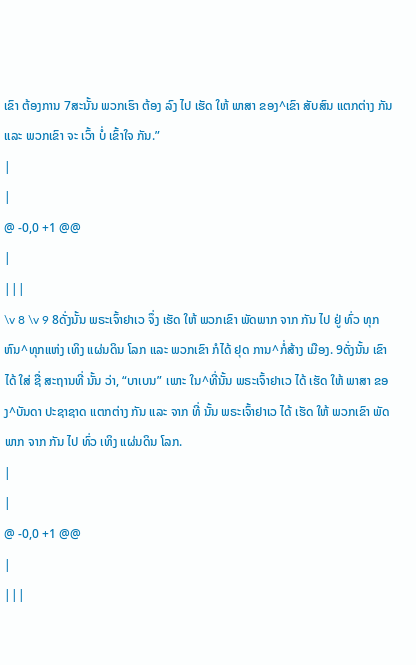ເຂົາ ຕ້ອງການ 7ສະນັ້ນ ພວກເຮົາ ຕ້ອງ ລົງ ໄປ ເຮັດ ໃຫ້ ພາສາ ຂອງ^ເຂົາ ສັບສົນ ແຕກຕ່າງ ກັນ ແລະ ພວກເຂົາ ຈະ ເວົ້າ ບໍ່ ເຂົ້າໃຈ ກັນ.”
|
|
@ -0,0 +1 @@
|
|||
\v 8 \v 9 8ດັ່ງນັ້ນ ພຣະເຈົ້າຢາເວ ຈຶ່ງ ເຮັດ ໃຫ້ ພວກເຂົາ ພັດພາກ ຈາກ ກັນ ໄປ ຢູ່ ທົ່ວ ທຸກຫົນ^ທຸກແຫ່ງ ເທິງ ແຜ່ນດິນ ໂລກ ແລະ ພວກເຂົາ ກໍໄດ້ ຢຸດ ການ^ກໍ່ສ້າງ ເມືອງ. 9ດັ່ງນັ້ນ ເຂົາ ໄດ້ ໃສ່ ຊື່ ສະຖານທີ່ ນັ້ນ ວ່າ, “ບາເບນ” ເພາະ ໃນ^ທີ່ນັ້ນ ພຣະເຈົ້າຢາເວ ໄດ້ ເຮັດ ໃຫ້ ພາສາ ຂອງ^ບັນດາ ປະຊາຊາດ ແຕກຕ່າງ ກັນ ແລະ ຈາກ ທີ່ ນັ້ນ ພຣະເຈົ້າຢາເວ ໄດ້ ເຮັດ ໃຫ້ ພວກເຂົາ ພັດພາກ ຈາກ ກັນ ໄປ ທົ່ວ ເທິງ ແຜ່ນດິນ ໂລກ.
|
|
@ -0,0 +1 @@
|
|||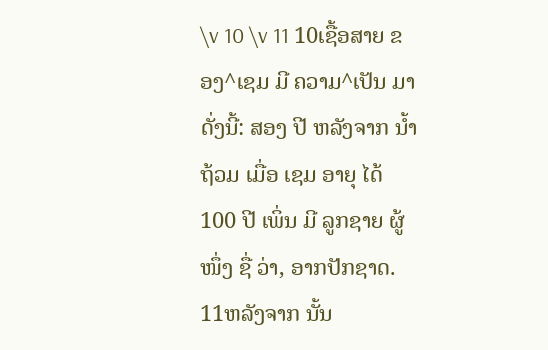\v 10 \v 11 10ເຊື້ອສາຍ ຂອງ^ເຊມ ມີ ຄວາມ^ເປັນ ມາ ດັ່ງນີ້: ສອງ ປີ ຫລັງຈາກ ນໍ້າ ຖ້ວມ ເມື່ອ ເຊມ ອາຍຸ ໄດ້ 100 ປີ ເພິ່ນ ມີ ລູກຊາຍ ຜູ້ໜຶ່ງ ຊື່ ວ່າ, ອາກປັກຊາດ. 11ຫລັງຈາກ ນັ້ນ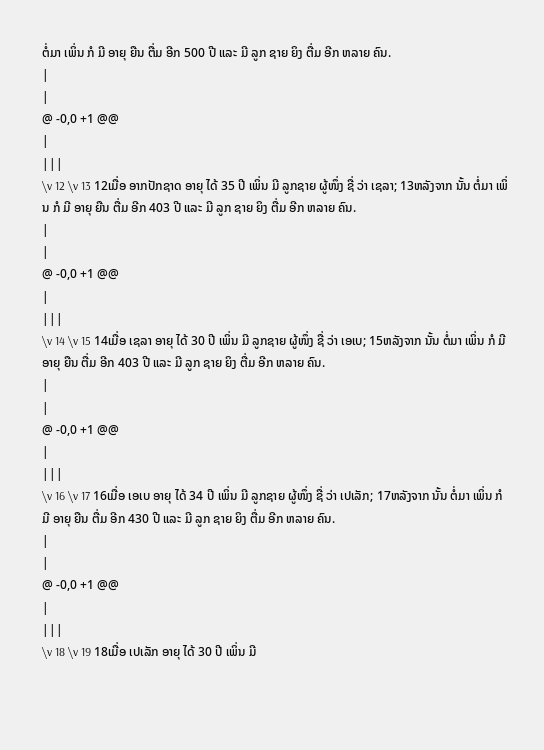ຕໍ່ມາ ເພິ່ນ ກໍ ມີ ອາຍຸ ຍືນ ຕື່ມ ອີກ 500 ປີ ແລະ ມີ ລູກ ຊາຍ ຍິງ ຕື່ມ ອີກ ຫລາຍ ຄົນ.
|
|
@ -0,0 +1 @@
|
|||
\v 12 \v 13 12ເມື່ອ ອາກປັກຊາດ ອາຍຸ ໄດ້ 35 ປີ ເພິ່ນ ມີ ລູກຊາຍ ຜູ້ໜຶ່ງ ຊື່ ວ່າ ເຊລາ; 13ຫລັງຈາກ ນັ້ນ ຕໍ່ມາ ເພິ່ນ ກໍ ມີ ອາຍຸ ຍືນ ຕື່ມ ອີກ 403 ປີ ແລະ ມີ ລູກ ຊາຍ ຍິງ ຕື່ມ ອີກ ຫລາຍ ຄົນ.
|
|
@ -0,0 +1 @@
|
|||
\v 14 \v 15 14ເມື່ອ ເຊລາ ອາຍຸ ໄດ້ 30 ປີ ເພິ່ນ ມີ ລູກຊາຍ ຜູ້ໜຶ່ງ ຊື່ ວ່າ ເອເບ; 15ຫລັງຈາກ ນັ້ນ ຕໍ່ມາ ເພິ່ນ ກໍ ມີ ອາຍຸ ຍືນ ຕື່ມ ອີກ 403 ປີ ແລະ ມີ ລູກ ຊາຍ ຍິງ ຕື່ມ ອີກ ຫລາຍ ຄົນ.
|
|
@ -0,0 +1 @@
|
|||
\v 16 \v 17 16ເມື່ອ ເອເບ ອາຍຸ ໄດ້ 34 ປີ ເພິ່ນ ມີ ລູກຊາຍ ຜູ້ໜຶ່ງ ຊື່ ວ່າ ເປເລັກ; 17ຫລັງຈາກ ນັ້ນ ຕໍ່ມາ ເພິ່ນ ກໍ ມີ ອາຍຸ ຍືນ ຕື່ມ ອີກ 430 ປີ ແລະ ມີ ລູກ ຊາຍ ຍິງ ຕື່ມ ອີກ ຫລາຍ ຄົນ.
|
|
@ -0,0 +1 @@
|
|||
\v 18 \v 19 18ເມື່ອ ເປເລັກ ອາຍຸ ໄດ້ 30 ປີ ເພິ່ນ ມີ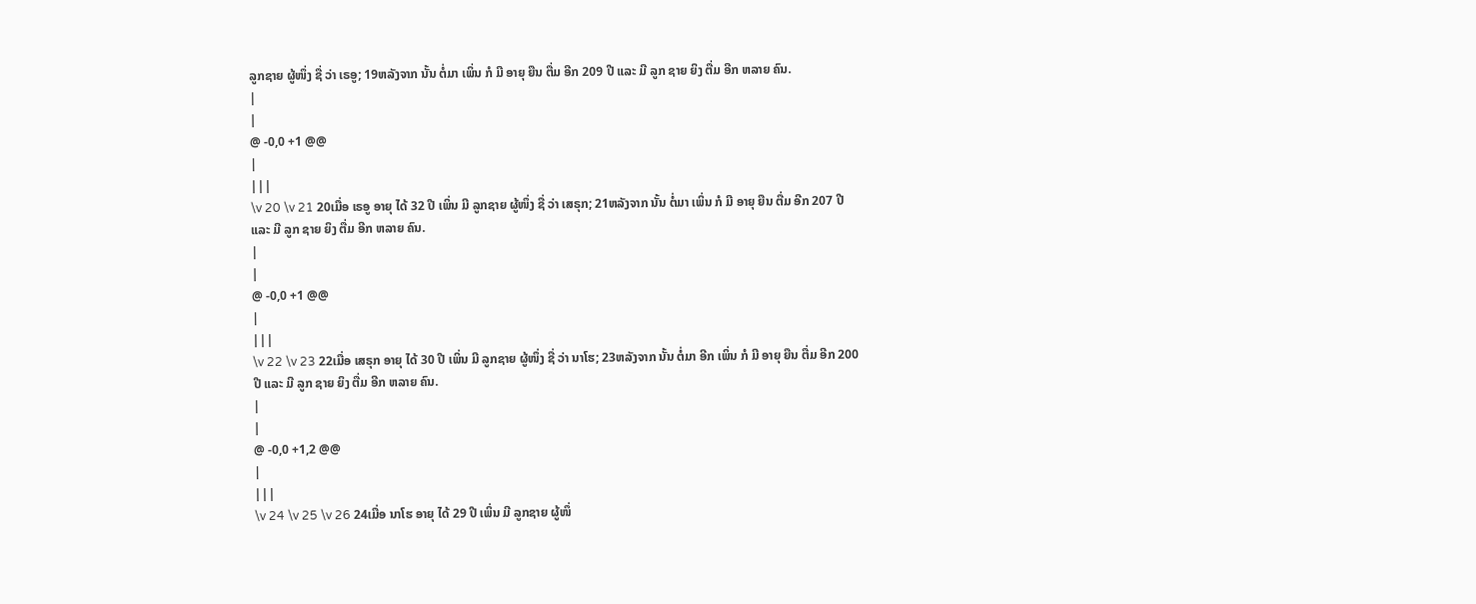ລູກຊາຍ ຜູ້ໜຶ່ງ ຊື່ ວ່າ ເຣອູ; 19ຫລັງຈາກ ນັ້ນ ຕໍ່ມາ ເພິ່ນ ກໍ ມີ ອາຍຸ ຍືນ ຕື່ມ ອີກ 209 ປີ ແລະ ມີ ລູກ ຊາຍ ຍິງ ຕື່ມ ອີກ ຫລາຍ ຄົນ.
|
|
@ -0,0 +1 @@
|
|||
\v 20 \v 21 20ເມື່ອ ເຣອູ ອາຍຸ ໄດ້ 32 ປີ ເພິ່ນ ມີ ລູກຊາຍ ຜູ້ໜຶ່ງ ຊື່ ວ່າ ເສຣຸກ; 21ຫລັງຈາກ ນັ້ນ ຕໍ່ມາ ເພິ່ນ ກໍ ມີ ອາຍຸ ຍືນ ຕື່ມ ອີກ 207 ປີ ແລະ ມີ ລູກ ຊາຍ ຍິງ ຕື່ມ ອີກ ຫລາຍ ຄົນ.
|
|
@ -0,0 +1 @@
|
|||
\v 22 \v 23 22ເມື່ອ ເສຣຸກ ອາຍຸ ໄດ້ 30 ປີ ເພິ່ນ ມີ ລູກຊາຍ ຜູ້ໜຶ່ງ ຊື່ ວ່າ ນາໂຮ; 23ຫລັງຈາກ ນັ້ນ ຕໍ່ມາ ອີກ ເພິ່ນ ກໍ ມີ ອາຍຸ ຍືນ ຕື່ມ ອີກ 200 ປີ ແລະ ມີ ລູກ ຊາຍ ຍິງ ຕື່ມ ອີກ ຫລາຍ ຄົນ.
|
|
@ -0,0 +1,2 @@
|
|||
\v 24 \v 25 \v 26 24ເມື່ອ ນາໂຮ ອາຍຸ ໄດ້ 29 ປີ ເພິ່ນ ມີ ລູກຊາຍ ຜູ້ໜຶ່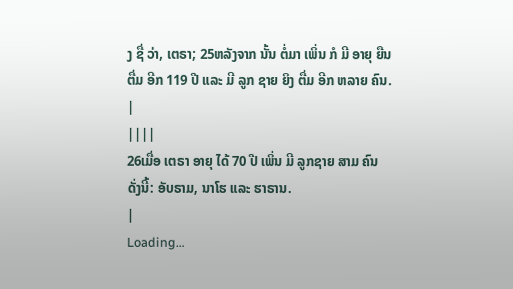ງ ຊື່ ວ່າ, ເຕຣາ; 25ຫລັງຈາກ ນັ້ນ ຕໍ່ມາ ເພິ່ນ ກໍ ມີ ອາຍຸ ຍືນ ຕື່ມ ອີກ 119 ປີ ແລະ ມີ ລູກ ຊາຍ ຍິງ ຕື່ມ ອີກ ຫລາຍ ຄົນ.
|
||||
26ເມື່ອ ເຕຣາ ອາຍຸ ໄດ້ 70 ປີ ເພິ່ນ ມີ ລູກຊາຍ ສາມ ຄົນ ດັ່ງນີ້: ອັບຣາມ, ນາໂຮ ແລະ ຮາຣານ.
|
Loading…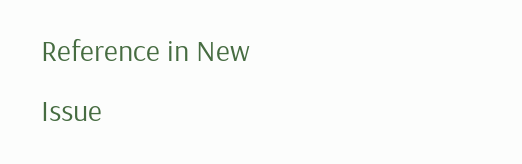Reference in New Issue